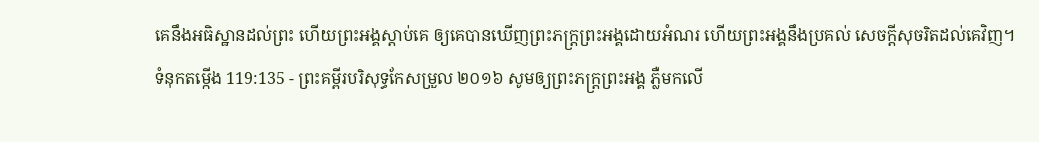គេនឹងអធិស្ឋានដល់ព្រះ ហើយព្រះអង្គស្ដាប់គេ ឲ្យគេបានឃើញព្រះភក្ត្រព្រះអង្គដោយអំណរ ហើយព្រះអង្គនឹងប្រគល់ សេចក្ដីសុចរិតដល់គេវិញ។
ទំនុកតម្កើង 119:135 - ព្រះគម្ពីរបរិសុទ្ធកែសម្រួល ២០១៦ សូមឲ្យព្រះភក្ត្រព្រះអង្គ ភ្លឺមកលើ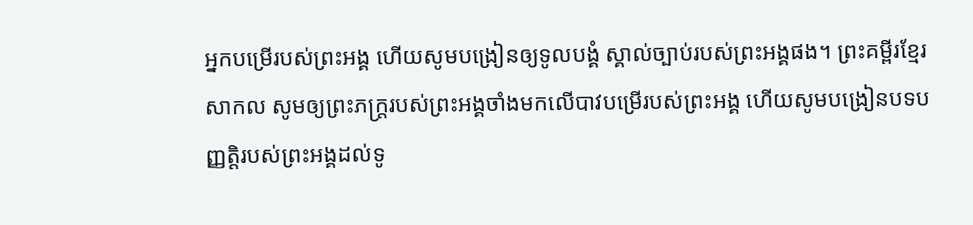អ្នកបម្រើរបស់ព្រះអង្គ ហើយសូមបង្រៀនឲ្យទូលបង្គំ ស្គាល់ច្បាប់របស់ព្រះអង្គផង។ ព្រះគម្ពីរខ្មែរសាកល សូមឲ្យព្រះភក្ត្ររបស់ព្រះអង្គចាំងមកលើបាវបម្រើរបស់ព្រះអង្គ ហើយសូមបង្រៀនបទបញ្ញត្តិរបស់ព្រះអង្គដល់ទូ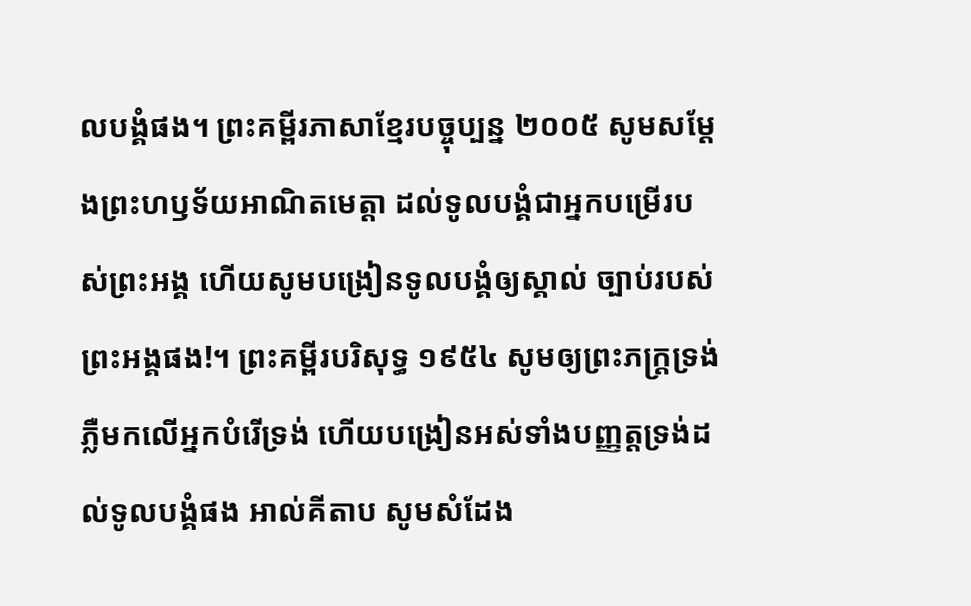លបង្គំផង។ ព្រះគម្ពីរភាសាខ្មែរបច្ចុប្បន្ន ២០០៥ សូមសម្តែងព្រះហឫទ័យអាណិតមេត្តា ដល់ទូលបង្គំជាអ្នកបម្រើរបស់ព្រះអង្គ ហើយសូមបង្រៀនទូលបង្គំឲ្យស្គាល់ ច្បាប់របស់ព្រះអង្គផង!។ ព្រះគម្ពីរបរិសុទ្ធ ១៩៥៤ សូមឲ្យព្រះភក្ត្រទ្រង់ភ្លឺមកលើអ្នកបំរើទ្រង់ ហើយបង្រៀនអស់ទាំងបញ្ញត្តទ្រង់ដល់ទូលបង្គំផង អាល់គីតាប សូមសំដែង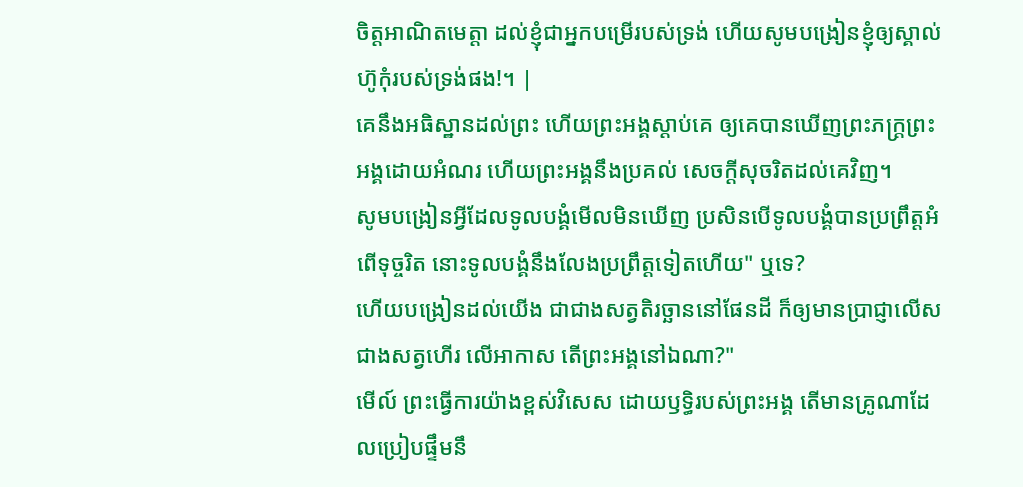ចិត្តអាណិតមេត្តា ដល់ខ្ញុំជាអ្នកបម្រើរបស់ទ្រង់ ហើយសូមបង្រៀនខ្ញុំឲ្យស្គាល់ ហ៊ូកុំរបស់ទ្រង់ផង!។ |
គេនឹងអធិស្ឋានដល់ព្រះ ហើយព្រះអង្គស្ដាប់គេ ឲ្យគេបានឃើញព្រះភក្ត្រព្រះអង្គដោយអំណរ ហើយព្រះអង្គនឹងប្រគល់ សេចក្ដីសុចរិតដល់គេវិញ។
សូមបង្រៀនអ្វីដែលទូលបង្គំមើលមិនឃើញ ប្រសិនបើទូលបង្គំបានប្រព្រឹត្តអំពើទុច្ចរិត នោះទូលបង្គំនឹងលែងប្រព្រឹត្តទៀតហើយ" ឬទេ?
ហើយបង្រៀនដល់យើង ជាជាងសត្វតិរច្ឆាននៅផែនដី ក៏ឲ្យមានប្រាជ្ញាលើសជាងសត្វហើរ លើអាកាស តើព្រះអង្គនៅឯណា?"
មើល៍ ព្រះធ្វើការយ៉ាងខ្ពស់វិសេស ដោយឫទ្ធិរបស់ព្រះអង្គ តើមានគ្រូណាដែលប្រៀបផ្ទឹមនឹ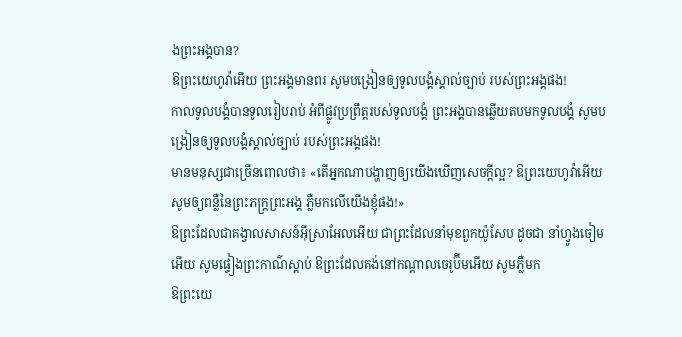ងព្រះអង្គបាន?
ឱព្រះយេហូវ៉ាអើយ ព្រះអង្គមានពរ សូមបង្រៀនឲ្យទូលបង្គំស្គាល់ច្បាប់ របស់ព្រះអង្គផង!
កាលទូលបង្គំបានទូលរៀបរាប់ អំពីផ្លូវប្រព្រឹត្តរបស់ទូលបង្គំ ព្រះអង្គបានឆ្លើយតបមកទូលបង្គំ សូមបង្រៀនឲ្យទូលបង្គំស្គាល់ច្បាប់ របស់ព្រះអង្គផង!
មានមនុស្សជាច្រើនពោលថា៖ «តើអ្នកណាបង្ហាញឲ្យយើងឃើញសេចក្ដីល្អ? ឱព្រះយេហូវ៉ាអើយ សូមឲ្យពន្លឺនៃព្រះភក្ត្រព្រះអង្គ ភ្លឺមកលើយើងខ្ញុំផង!»
ឱព្រះដែលជាគង្វាលសាសន៍អ៊ីស្រាអែលអើយ ជាព្រះដែលនាំមុខពួកយ៉ូសែប ដូចជា នាំហ្វូងចៀមអើយ សូមផ្ទៀងព្រះកាណ៌ស្តាប់ ឱព្រះដែលគង់នៅកណ្ដាលចេរូប៊ីមអើយ សូមភ្លឺមក
ឱព្រះយេ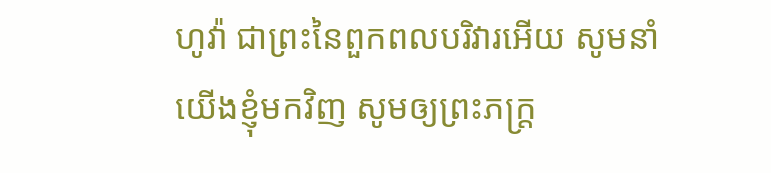ហូវ៉ា ជាព្រះនៃពួកពលបរិវារអើយ សូមនាំយើងខ្ញុំមកវិញ សូមឲ្យព្រះភក្ត្រ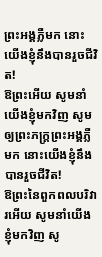ព្រះអង្គភ្លឺមក នោះយើងខ្ញុំនឹងបានរួចជីវិត!
ឱព្រះអើយ សូមនាំយើងខ្ញុំមកវិញ សូមឲ្យព្រះភក្ត្រព្រះអង្គភ្លឺមក នោះយើងខ្ញុំនឹងបានរួចជីវិត!
ឱព្រះនៃពួកពលបរិវារអើយ សូមនាំយើងខ្ញុំមកវិញ សូ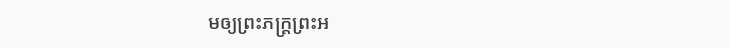មឲ្យព្រះភក្ត្រព្រះអ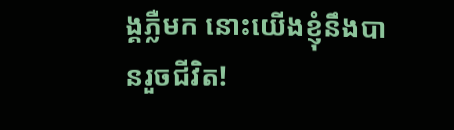ង្គភ្លឺមក នោះយើងខ្ញុំនឹងបានរួចជីវិត!